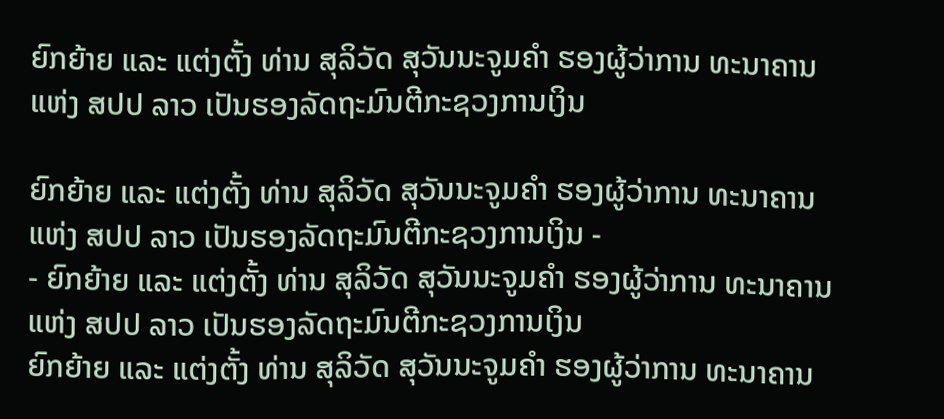ຍົກຍ້າຍ ແລະ ແຕ່ງຕັ້ງ ທ່ານ ສຸລິວັດ ສຸວັນນະຈູມຄໍາ ຮອງຜູ້ວ່າການ ທະນາຄານ ແຫ່ງ ສປປ ລາວ ເປັນຮອງລັດຖະມົນຕີກະຊວງການເງິນ

ຍົກຍ້າຍ ແລະ ແຕ່ງຕັ້ງ ທ່ານ ສຸລິວັດ ສຸວັນນະຈູມຄໍາ ຮອງຜູ້ວ່າການ ທະນາຄານ ແຫ່ງ ສປປ ລາວ ເປັນຮອງລັດຖະມົນຕີກະຊວງການເງິນ -                                                                                               - ຍົກຍ້າຍ ແລະ ແຕ່ງຕັ້ງ ທ່ານ ສຸລິວັດ ສຸວັນນະຈູມຄໍາ ຮອງຜູ້ວ່າການ ທະນາຄານ ແຫ່ງ ສປປ ລາວ ເປັນຮອງລັດຖະມົນຕີກະຊວງການເງິນ
ຍົກຍ້າຍ ແລະ ແຕ່ງຕັ້ງ ທ່ານ ສຸລິວັດ ສຸວັນນະຈູມຄໍາ ຮອງຜູ້ວ່າການ ທະນາຄານ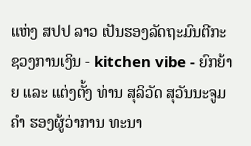ແຫ່ງ ສປປ ລາວ ເປັນຮອງລັດຖະມົນຕີກະຊວງການເງິນ - kitchen vibe - ຍົກຍ້າຍ ແລະ ແຕ່ງຕັ້ງ ທ່ານ ສຸລິວັດ ສຸວັນນະຈູມຄໍາ ຮອງຜູ້ວ່າການ ທະນາ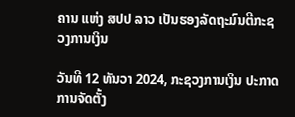ຄານ ແຫ່ງ ສປປ ລາວ ເປັນຮອງລັດຖະມົນຕີກະຊວງການເງິນ

ວັນທີ 12 ທັນວາ 2024, ກະຊວງການເງິນ ປະກາດການຈັດຕັ້ງ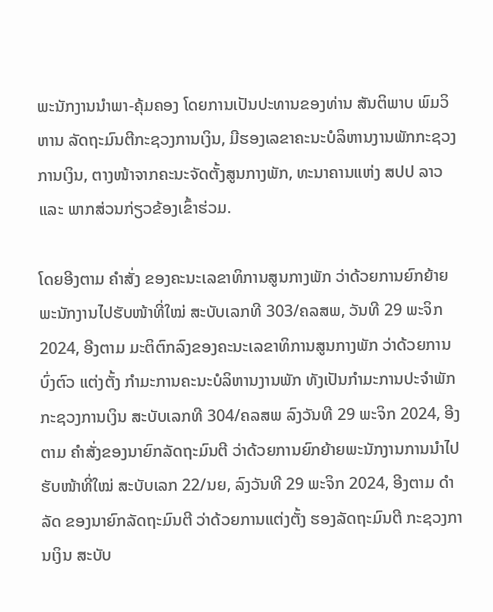ພະນັກງານນໍາພາ-ຄຸ້ມຄອງ ໂດຍການເປັນປະທານຂອງທ່ານ ສັນຕິພາບ ພົມວິຫານ ລັດຖະມົນຕີກະຊວງການເງິນ, ມີຮອງເລຂາຄະນະບໍລິຫານງານພັກກະຊວງການເງິນ, ຕາງໜ້າຈາກຄະນະຈັດຕັ້ງສູນກາງພັກ, ທະນາຄານແຫ່ງ ສປປ ລາວ ແລະ ພາກສ່ວນກ່ຽວຂ້ອງເຂົ້າຮ່ວມ.

ໂດຍອີງຕາມ ຄໍາສັ່ງ ຂອງຄະນະເລຂາທິການສູນກາງພັກ ວ່າດ້ວຍການຍົກຍ້າຍພະນັກງານໄປຮັບໜ້າທີ່ໃໝ່ ສະບັບເລກທີ 303/ຄລສພ, ວັນທີ 29 ພະຈິກ 2024, ອີງຕາມ ມະຕິຕົກລົງຂອງຄະນະເລຂາທິການສູນກາງພັກ ວ່າດ້ວຍການບົ່ງຕົວ ແຕ່ງຕັ້ງ ກໍາມະການຄະນະບໍລິຫານງານພັກ ທັງເປັນກໍາມະການປະຈໍາພັກກະຊວງການເງິນ ສະບັບເລກທີ 304/ຄລສພ ລົງວັນທີ 29 ພະຈິກ 2024, ອີງຕາມ ຄໍາສັ່ງຂອງນາຍົກລັດຖະມົນຕີ ວ່າດ້ວຍການຍົກຍ້າຍພະນັກງານການນໍາໄປຮັບໜ້າທີ່ໃໝ່ ສະບັບເລກ 22/ນຍ, ລົງວັນທີ 29 ພະຈິກ 2024, ອີງຕາມ ດໍາລັດ ຂອງນາຍົກລັດຖະມົນຕີ ວ່າດ້ວຍການແຕ່ງຕັ້ງ ຮອງລັດຖະມົນຕີ ກະຊວງການເງິນ ສະບັບ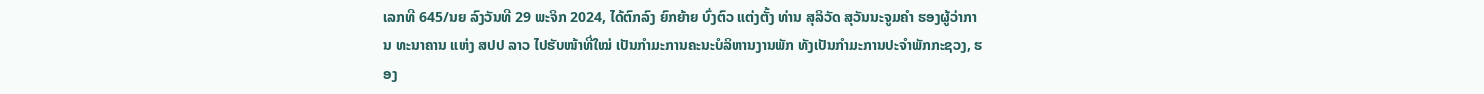ເລກທີ 645/ນຍ ລົງວັນທີ 29 ພະຈິກ 2024, ໄດ້ຕົກລົງ ຍົກຍ້າຍ ບົ່ງຕົວ ແຕ່ງຕັ້ງ ທ່ານ ສຸລິວັດ ສຸວັນນະຈູມຄໍາ ຮອງຜູ້ວ່າການ ທະນາຄານ ແຫ່ງ ສປປ ລາວ ໄປຮັບໜ້າທີ່ໃໝ່ ເປັນກໍາມະການຄະນະບໍລິຫານງານພັກ ທັງເປັນກໍາມະການປະຈໍາພັກກະຊວງ, ຮອງ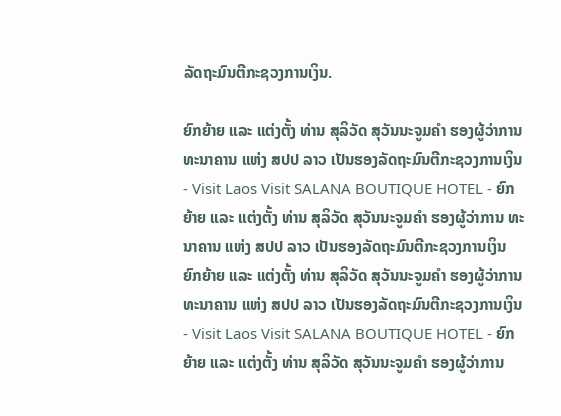ລັດຖະມົນຕີກະຊວງການເງິນ.

ຍົກຍ້າຍ ແລະ ແຕ່ງຕັ້ງ ທ່ານ ສຸລິວັດ ສຸວັນນະຈູມຄໍາ ຮອງຜູ້ວ່າການ ທະນາຄານ ແຫ່ງ ສປປ ລາວ ເປັນຮອງລັດຖະມົນຕີກະຊວງການເງິນ - Visit Laos Visit SALANA BOUTIQUE HOTEL - ຍົກຍ້າຍ ແລະ ແຕ່ງຕັ້ງ ທ່ານ ສຸລິວັດ ສຸວັນນະຈູມຄໍາ ຮອງຜູ້ວ່າການ ທະນາຄານ ແຫ່ງ ສປປ ລາວ ເປັນຮອງລັດຖະມົນຕີກະຊວງການເງິນ
ຍົກຍ້າຍ ແລະ ແຕ່ງຕັ້ງ ທ່ານ ສຸລິວັດ ສຸວັນນະຈູມຄໍາ ຮອງຜູ້ວ່າການ ທະນາຄານ ແຫ່ງ ສປປ ລາວ ເປັນຮອງລັດຖະມົນຕີກະຊວງການເງິນ - Visit Laos Visit SALANA BOUTIQUE HOTEL - ຍົກຍ້າຍ ແລະ ແຕ່ງຕັ້ງ ທ່ານ ສຸລິວັດ ສຸວັນນະຈູມຄໍາ ຮອງຜູ້ວ່າການ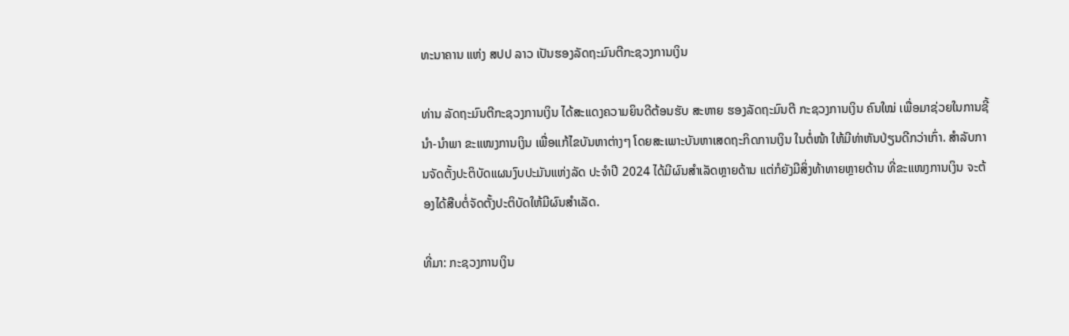ທະນາຄານ ແຫ່ງ ສປປ ລາວ ເປັນຮອງລັດຖະມົນຕີກະຊວງການເງິນ

ທ່ານ ລັດຖະມົນຕີກະຊວງການເງິນ ໄດ້ສະແດງຄວາມຍິນດີຕ້ອນຮັບ ສະຫາຍ ຮອງລັດຖະມົນຕີ ກະຊວງການເງິນ ຄົນໃໝ່ ເພື່ອມາຊ່ວຍໃນການຊີ້ນໍາ-ນໍາພາ ຂະແໜງການເງິນ ເພື່ອແກ້ໄຂບັນຫາຕ່າງໆ ໂດຍສະເພາະບັນຫາເສດຖະກິດການເງິນ ໃນຕໍ່ໜ້າ ໃຫ້ມີທ່າຫັນປ່ຽນດີກວ່າເກົ່າ. ສໍາລັບການຈັດຕັ້ງປະຕິບັດແຜນງົບປະມັນແຫ່ງລັດ ປະຈໍາປີ 2024 ໄດ້ມີຜົນສໍາເລັດຫຼາຍດ້ານ ແຕ່ກໍຍັງມີສິ່ງທ້າທາຍຫຼາຍດ້ານ ທີ່ຂະແໜງການເງິນ ຈະຕ້ອງໄດ້ສືບຕໍ່ຈັດຕັ້ງປະຕິບັດໃຫ້ມີຜົນສໍາເລັດ.

ທີ່ມາ: ກະຊວງການເງິນ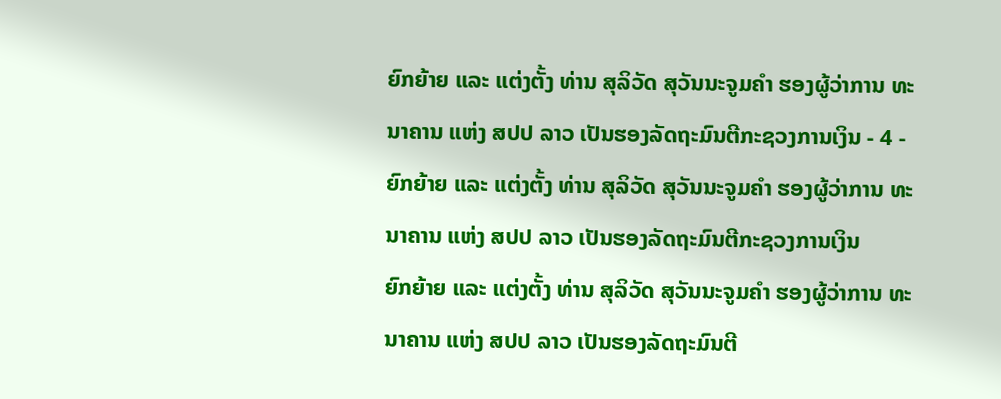ຍົກຍ້າຍ ແລະ ແຕ່ງຕັ້ງ ທ່ານ ສຸລິວັດ ສຸວັນນະຈູມຄໍາ ຮອງຜູ້ວ່າການ ທະນາຄານ ແຫ່ງ ສປປ ລາວ ເປັນຮອງລັດຖະມົນຕີກະຊວງການເງິນ - 4 - ຍົກຍ້າຍ ແລະ ແຕ່ງຕັ້ງ ທ່ານ ສຸລິວັດ ສຸວັນນະຈູມຄໍາ ຮອງຜູ້ວ່າການ ທະນາຄານ ແຫ່ງ ສປປ ລາວ ເປັນຮອງລັດຖະມົນຕີກະຊວງການເງິນ
ຍົກຍ້າຍ ແລະ ແຕ່ງຕັ້ງ ທ່ານ ສຸລິວັດ ສຸວັນນະຈູມຄໍາ ຮອງຜູ້ວ່າການ ທະນາຄານ ແຫ່ງ ສປປ ລາວ ເປັນຮອງລັດຖະມົນຕີ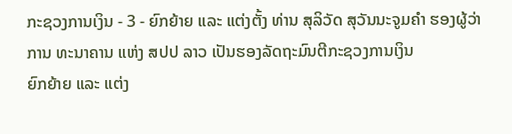ກະຊວງການເງິນ - 3 - ຍົກຍ້າຍ ແລະ ແຕ່ງຕັ້ງ ທ່ານ ສຸລິວັດ ສຸວັນນະຈູມຄໍາ ຮອງຜູ້ວ່າການ ທະນາຄານ ແຫ່ງ ສປປ ລາວ ເປັນຮອງລັດຖະມົນຕີກະຊວງການເງິນ
ຍົກຍ້າຍ ແລະ ແຕ່ງ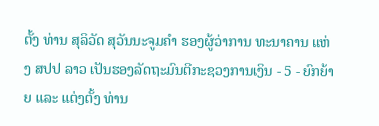ຕັ້ງ ທ່ານ ສຸລິວັດ ສຸວັນນະຈູມຄໍາ ຮອງຜູ້ວ່າການ ທະນາຄານ ແຫ່ງ ສປປ ລາວ ເປັນຮອງລັດຖະມົນຕີກະຊວງການເງິນ - 5 - ຍົກຍ້າຍ ແລະ ແຕ່ງຕັ້ງ ທ່ານ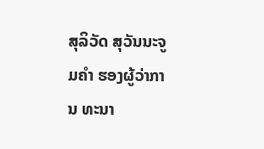ສຸລິວັດ ສຸວັນນະຈູມຄໍາ ຮອງຜູ້ວ່າການ ທະນາ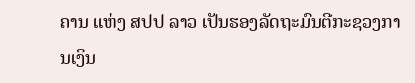ຄານ ແຫ່ງ ສປປ ລາວ ເປັນຮອງລັດຖະມົນຕີກະຊວງການເງິນ